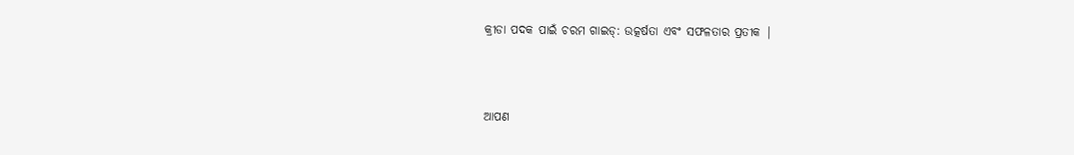କ୍ରୀଡା ପଦକ ପାଇଁ ଚରମ ଗାଇଡ୍: ଉତ୍କର୍ଷତା ଏବଂ ସଫଳତାର ପ୍ରତୀକ |



ଆପଣ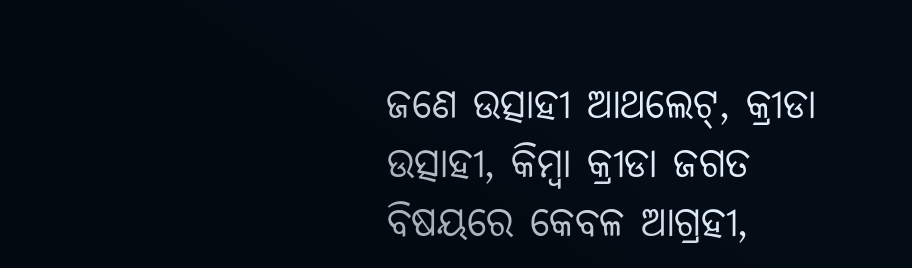ଜଣେ ଉତ୍ସାହୀ ଆଥଲେଟ୍, କ୍ରୀଡା ଉତ୍ସାହୀ, କିମ୍ବା କ୍ରୀଡା ଜଗତ ବିଷୟରେ କେବଳ ଆଗ୍ରହୀ,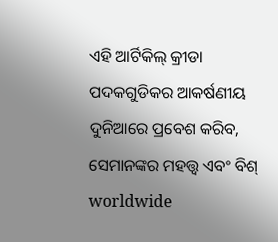ଏହି ଆର୍ଟିକିଲ୍ କ୍ରୀଡା ପଦକଗୁଡିକର ଆକର୍ଷଣୀୟ ଦୁନିଆରେ ପ୍ରବେଶ କରିବ, ସେମାନଙ୍କର ମହତ୍ତ୍ୱ ଏବଂ ବିଶ୍ worldwide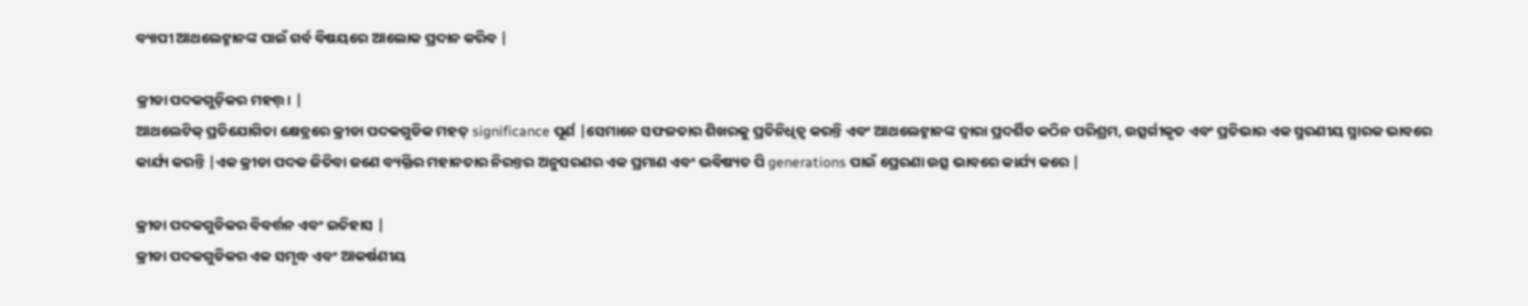ବ୍ୟାପୀ ଆଥଲେଟ୍ମାନଙ୍କ ପାଇଁ ଗର୍ବ ବିଷୟରେ ଆଲୋକ ପ୍ରଦାନ କରିବ |

କ୍ରୀଡା ପଦକଗୁଡ଼ିକର ମହତ୍ତ୍। |
ଆଥଲେଟିକ୍ ପ୍ରତିଯୋଗିତା କ୍ଷେତ୍ରରେ କ୍ରୀଡା ପଦକଗୁଡିକ ମହତ୍ significance ପୂର୍ଣ |ସେମାନେ ସଫଳତାର ଶିଖରକୁ ପ୍ରତିନିଧିତ୍ୱ କରନ୍ତି ଏବଂ ଆଥଲେଟ୍ମାନଙ୍କ ଦ୍ୱାରା ପ୍ରଦର୍ଶିତ କଠିନ ପରିଶ୍ରମ, ଉତ୍ସର୍ଗୀକୃତ ଏବଂ ପ୍ରତିଭାର ଏକ ସ୍ମରଣୀୟ ସ୍ମାରକ ଭାବରେ କାର୍ଯ୍ୟ କରନ୍ତି |ଏକ କ୍ରୀଡା ପଦକ ଜିତିବା ଜଣେ ବ୍ୟକ୍ତିର ମହାନତାର ନିରନ୍ତର ଅନୁସରଣର ଏକ ପ୍ରମାଣ ଏବଂ ଭବିଷ୍ୟତ ପି generations ପାଇଁ ପ୍ରେରଣା ଉତ୍ସ ଭାବରେ କାର୍ଯ୍ୟ କରେ |

କ୍ରୀଡା ପଦକଗୁଡିକର ବିବର୍ତ୍ତନ ଏବଂ ଇତିହାସ |
କ୍ରୀଡା ପଦକଗୁଡିକର ଏକ ସମୃଦ୍ଧ ଏବଂ ଆକର୍ଷଣୀୟ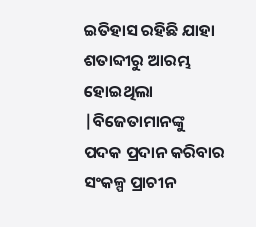ଇତିହାସ ରହିଛି ଯାହା ଶତାବ୍ଦୀରୁ ଆରମ୍ଭ ହୋଇଥିଲା |ବିଜେତାମାନଙ୍କୁ ପଦକ ପ୍ରଦାନ କରିବାର ସଂକଳ୍ପ ପ୍ରାଚୀନ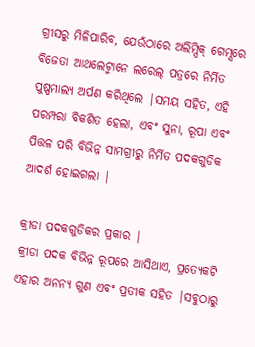ଗ୍ରୀସରୁ ମିଳିପାରିବ, ଯେଉଁଠାରେ ଅଲିମ୍ପିକ୍ ଗେମ୍ସରେ ବିଜେତା ଆଥଲେଟ୍ମାନେ ଲରେଲ୍ ପତ୍ରରେ ନିର୍ମିତ ପୁଷ୍ପମାଲ୍ୟ ଅର୍ପଣ କରିଥିଲେ |ସମୟ ସହିତ, ଏହି ପରମ୍ପରା ବିକଶିତ ହେଲା, ଏବଂ ସୁନା, ରୂପା ଏବଂ ପିତ୍ତଳ ପରି ବିଭିନ୍ନ ସାମଗ୍ରୀରୁ ନିର୍ମିତ ପଦକଗୁଡିକ ଆଦର୍ଶ ହୋଇଗଲା |

କ୍ରୀଡା ପଦକଗୁଡିକର ପ୍ରକାର |
କ୍ରୀଡା ପଦକ ବିଭିନ୍ନ ରୂପରେ ଆସିଥାଏ, ପ୍ରତ୍ୟେକଟି ଏହାର ଅନନ୍ୟ ଗୁଣ ଏବଂ ପ୍ରତୀକ ସହିତ |ସବୁଠାରୁ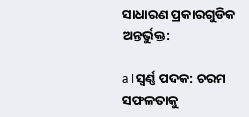ସାଧାରଣ ପ୍ରକାରଗୁଡିକ ଅନ୍ତର୍ଭୁକ୍ତ:

a।ସ୍ୱର୍ଣ୍ଣ ପଦକ: ଚରମ ସଫଳତାକୁ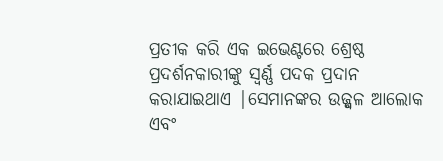ପ୍ରତୀକ କରି ଏକ ଇଭେଣ୍ଟରେ ଶ୍ରେଷ୍ଠ ପ୍ରଦର୍ଶନକାରୀଙ୍କୁ ସ୍ୱର୍ଣ୍ଣ ପଦକ ପ୍ରଦାନ କରାଯାଇଥାଏ |ସେମାନଙ୍କର ଉଜ୍ଜ୍ୱଳ ଆଲୋକ ଏବଂ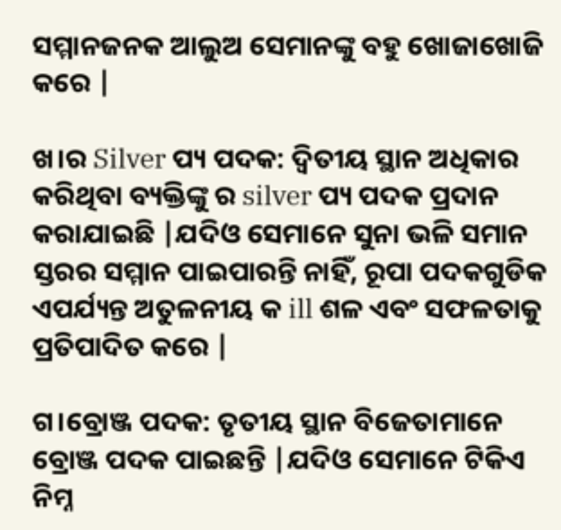ସମ୍ମାନଜନକ ଆଲୁଅ ସେମାନଙ୍କୁ ବହୁ ଖୋଜାଖୋଜି କରେ |

ଖ।ର Silver ପ୍ୟ ପଦକ: ଦ୍ୱିତୀୟ ସ୍ଥାନ ଅଧିକାର କରିଥିବା ବ୍ୟକ୍ତିଙ୍କୁ ର silver ପ୍ୟ ପଦକ ପ୍ରଦାନ କରାଯାଇଛି |ଯଦିଓ ସେମାନେ ସୁନା ଭଳି ସମାନ ସ୍ତରର ସମ୍ମାନ ପାଇପାରନ୍ତି ନାହିଁ, ରୂପା ପଦକଗୁଡିକ ଏପର୍ଯ୍ୟନ୍ତ ଅତୁଳନୀୟ କ ill ଶଳ ଏବଂ ସଫଳତାକୁ ପ୍ରତିପାଦିତ କରେ |

ଗ।ବ୍ରୋଞ୍ଜ ପଦକ: ତୃତୀୟ ସ୍ଥାନ ବିଜେତାମାନେ ବ୍ରୋଞ୍ଜ ପଦକ ପାଇଛନ୍ତି |ଯଦିଓ ସେମାନେ ଟିକିଏ ନିମ୍ନ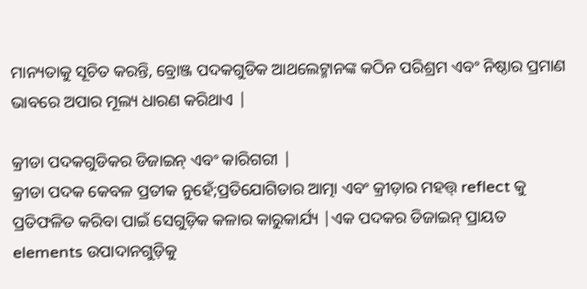ମାନ୍ୟତାକୁ ସୂଚିତ କରନ୍ତି, ବ୍ରୋଞ୍ଜ ପଦକଗୁଡିକ ଆଥଲେଟ୍ମାନଙ୍କ କଠିନ ପରିଶ୍ରମ ଏବଂ ନିଷ୍ଠାର ପ୍ରମାଣ ଭାବରେ ଅପାର ମୂଲ୍ୟ ଧାରଣ କରିଥାଏ |

କ୍ରୀଡା ପଦକଗୁଡିକର ଡିଜାଇନ୍ ଏବଂ କାରିଗରୀ |
କ୍ରୀଡା ପଦକ କେବଳ ପ୍ରତୀକ ନୁହେଁ;ପ୍ରତିଯୋଗିତାର ଆତ୍ମା ଏବଂ କ୍ରୀଡ଼ାର ମହତ୍ତ୍ reflect କୁ ପ୍ରତିଫଳିତ କରିବା ପାଇଁ ସେଗୁଡ଼ିକ କଳାର କାରୁକାର୍ଯ୍ୟ |ଏକ ପଦକର ଡିଜାଇନ୍ ପ୍ରାୟତ elements ଉପାଦାନଗୁଡ଼ିକୁ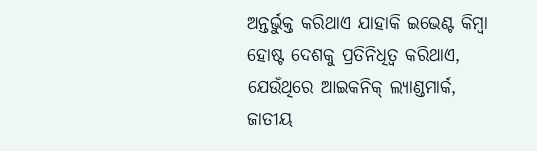ଅନ୍ତର୍ଭୁକ୍ତ କରିଥାଏ ଯାହାକି ଇଭେଣ୍ଟ କିମ୍ବା ହୋଷ୍ଟ ଦେଶକୁ ପ୍ରତିନିଧିତ୍ୱ କରିଥାଏ, ଯେଉଁଥିରେ ଆଇକନିକ୍ ଲ୍ୟାଣ୍ଡମାର୍କ, ଜାତୀୟ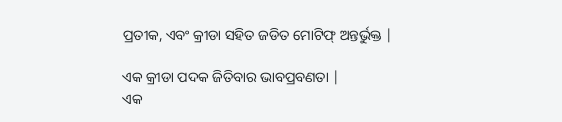ପ୍ରତୀକ, ଏବଂ କ୍ରୀଡା ସହିତ ଜଡିତ ମୋଟିଫ୍ ଅନ୍ତର୍ଭୁକ୍ତ |

ଏକ କ୍ରୀଡା ପଦକ ଜିତିବାର ଭାବପ୍ରବଣତା |
ଏକ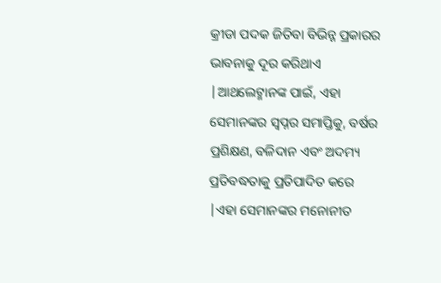କ୍ରୀଡା ପଦକ ଜିତିବା ବିଭିନ୍ନ ପ୍ରକାରର ଭାବନାକୁ ଦୂର କରିଥାଏ |ଆଥଲେଟ୍ମାନଙ୍କ ପାଇଁ, ଏହା ସେମାନଙ୍କର ସ୍ୱପ୍ନର ସମାପ୍ତିକୁ, ବର୍ଷର ପ୍ରଶିକ୍ଷଣ, ବଳିଦାନ ଏବଂ ଅଦମ୍ୟ ପ୍ରତିବଦ୍ଧତାକୁ ପ୍ରତିପାଦିତ କରେ |ଏହା ସେମାନଙ୍କର ମନୋନୀତ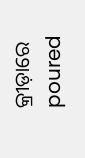କ୍ରୀଡ଼ାରେ poured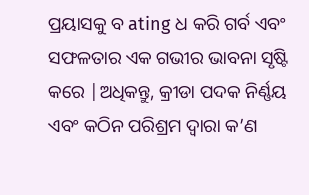ପ୍ରୟାସକୁ ବ ating ଧ କରି ଗର୍ବ ଏବଂ ସଫଳତାର ଏକ ଗଭୀର ଭାବନା ସୃଷ୍ଟି କରେ |ଅଧିକନ୍ତୁ, କ୍ରୀଡା ପଦକ ନିର୍ଣ୍ଣୟ ଏବଂ କଠିନ ପରିଶ୍ରମ ଦ୍ୱାରା କ’ଣ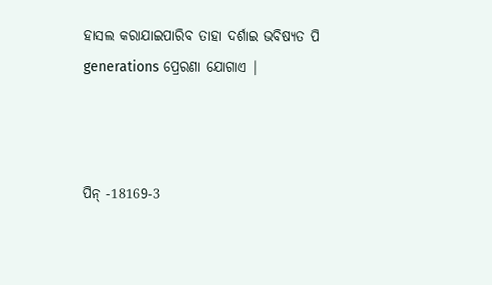ହାସଲ କରାଯାଇପାରିବ ତାହା ଦର୍ଶାଇ ଭବିଷ୍ୟତ ପି generations ପ୍ରେରଣା ଯୋଗାଏ |



ପିନ୍ -18169-3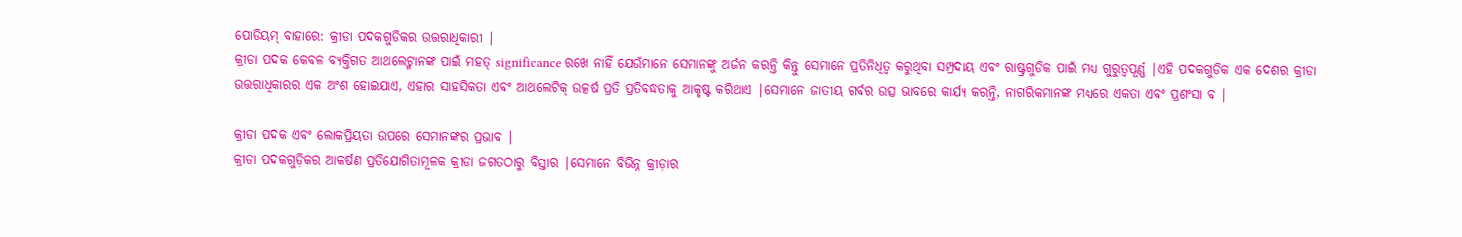ପୋଡିୟମ୍ ବାହାରେ: କ୍ରୀଡା ପଦକଗୁଡିକର ଉତ୍ତରାଧିକାରୀ |
କ୍ରୀଡା ପଦକ କେବଳ ବ୍ୟକ୍ତିଗତ ଆଥଲେଟ୍ମାନଙ୍କ ପାଇଁ ମହତ୍ significance ରଖେ ନାହିଁ ଯେଉଁମାନେ ସେମାନଙ୍କୁ ଅର୍ଜନ କରନ୍ତି କିନ୍ତୁ ସେମାନେ ପ୍ରତିନିଧିତ୍ୱ କରୁଥିବା ସମ୍ପ୍ରଦାୟ ଏବଂ ରାଷ୍ଟ୍ରଗୁଡିକ ପାଇଁ ମଧ୍ୟ ଗୁରୁତ୍ୱପୂର୍ଣ୍ଣ |ଏହି ପଦକଗୁଡିକ ଏକ ଦେଶର କ୍ରୀଡା ଉତ୍ତରାଧିକାରର ଏକ ଅଂଶ ହୋଇଯାଏ, ଏହାର ସାହସିକତା ଏବଂ ଆଥଲେଟିକ୍ ଉତ୍କର୍ଷ ପ୍ରତି ପ୍ରତିବଦ୍ଧତାକୁ ଆକୃଷ୍ଟ କରିଥାଏ |ସେମାନେ ଜାତୀୟ ଗର୍ବର ଉତ୍ସ ଭାବରେ କାର୍ଯ୍ୟ କରନ୍ତି, ନାଗରିକମାନଙ୍କ ମଧ୍ୟରେ ଏକତା ଏବଂ ପ୍ରଶଂସା ବ |

କ୍ରୀଡା ପଦକ ଏବଂ ଲୋକପ୍ରିୟତା ଉପରେ ସେମାନଙ୍କର ପ୍ରଭାବ |
କ୍ରୀଡା ପଦକଗୁଡ଼ିକର ଆକର୍ଷଣ ପ୍ରତିଯୋଗିତାମୂଳକ କ୍ରୀଡା ଜଗତଠାରୁ ବିସ୍ତାର |ସେମାନେ ବିଭିନ୍ନ କ୍ରୀଡ଼ାର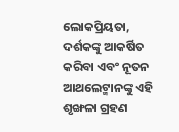ଲୋକପ୍ରିୟତା, ଦର୍ଶକଙ୍କୁ ଆକର୍ଷିତ କରିବା ଏବଂ ନୂତନ ଆଥଲେଟ୍ମାନଙ୍କୁ ଏହି ଶୃଙ୍ଖଳା ଗ୍ରହଣ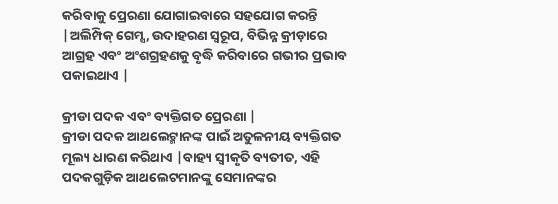କରିବାକୁ ପ୍ରେରଣା ଯୋଗାଇବାରେ ସହଯୋଗ କରନ୍ତି |ଅଲିମ୍ପିକ୍ ଗେମ୍ସ, ଉଦାହରଣ ସ୍ୱରୂପ, ବିଭିନ୍ନ କ୍ରୀଡ଼ାରେ ଆଗ୍ରହ ଏବଂ ଅଂଶଗ୍ରହଣକୁ ବୃଦ୍ଧି କରିବାରେ ଗଭୀର ପ୍ରଭାବ ପକାଇଥାଏ |

କ୍ରୀଡା ପଦକ ଏବଂ ବ୍ୟକ୍ତିଗତ ପ୍ରେରଣା |
କ୍ରୀଡା ପଦକ ଆଥଲେଟ୍ମାନଙ୍କ ପାଇଁ ଅତୁଳନୀୟ ବ୍ୟକ୍ତିଗତ ମୂଲ୍ୟ ଧାରଣ କରିଥାଏ |ବାହ୍ୟ ସ୍ୱୀକୃତି ବ୍ୟତୀତ, ଏହି ପଦକଗୁଡ଼ିକ ଆଥଲେଟମାନଙ୍କୁ ସେମାନଙ୍କର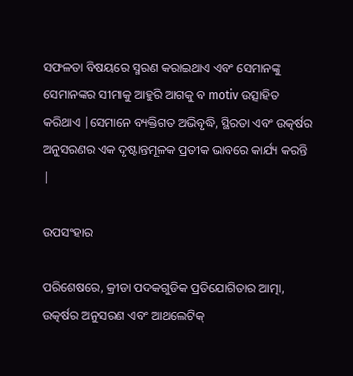ସଫଳତା ବିଷୟରେ ସ୍ମରଣ କରାଇଥାଏ ଏବଂ ସେମାନଙ୍କୁ ସେମାନଙ୍କର ସୀମାକୁ ଆହୁରି ଆଗକୁ ବ motiv ଉତ୍ସାହିତ କରିଥାଏ |ସେମାନେ ବ୍ୟକ୍ତିଗତ ଅଭିବୃଦ୍ଧି, ସ୍ଥିରତା ଏବଂ ଉତ୍କର୍ଷର ଅନୁସରଣର ଏକ ଦୃଷ୍ଟାନ୍ତମୂଳକ ପ୍ରତୀକ ଭାବରେ କାର୍ଯ୍ୟ କରନ୍ତି |

ଉପସଂହାର

ପରିଶେଷରେ, କ୍ରୀଡା ପଦକଗୁଡିକ ପ୍ରତିଯୋଗିତାର ଆତ୍ମା, ଉତ୍କର୍ଷର ଅନୁସରଣ ଏବଂ ଆଥଲେଟିକ୍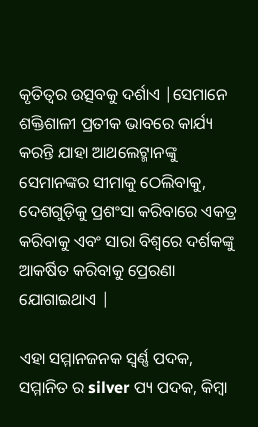କୃତିତ୍ୱର ଉତ୍ସବକୁ ଦର୍ଶାଏ |ସେମାନେ ଶକ୍ତିଶାଳୀ ପ୍ରତୀକ ଭାବରେ କାର୍ଯ୍ୟ କରନ୍ତି ଯାହା ଆଥଲେଟ୍ମାନଙ୍କୁ ସେମାନଙ୍କର ସୀମାକୁ ଠେଲିବାକୁ, ଦେଶଗୁଡ଼ିକୁ ପ୍ରଶଂସା କରିବାରେ ଏକତ୍ର କରିବାକୁ ଏବଂ ସାରା ବିଶ୍ୱରେ ଦର୍ଶକଙ୍କୁ ଆକର୍ଷିତ କରିବାକୁ ପ୍ରେରଣା ଯୋଗାଇଥାଏ |

ଏହା ସମ୍ମାନଜନକ ସ୍ୱର୍ଣ୍ଣ ପଦକ, ସମ୍ମାନିତ ର silver ପ୍ୟ ପଦକ, କିମ୍ବା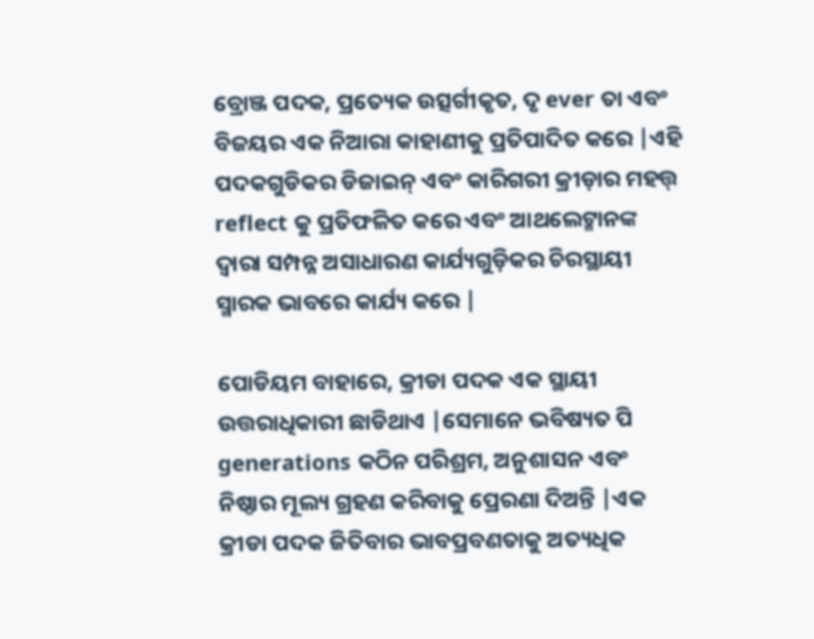ବ୍ରୋଞ୍ଜ ପଦକ, ପ୍ରତ୍ୟେକ ଉତ୍ସର୍ଗୀକୃତ, ଦୃ ever ତା ଏବଂ ବିଜୟର ଏକ ନିଆରା କାହାଣୀକୁ ପ୍ରତିପାଦିତ କରେ |ଏହି ପଦକଗୁଡିକର ଡିଜାଇନ୍ ଏବଂ କାରିଗରୀ କ୍ରୀଡ଼ାର ମହତ୍ତ୍ reflect କୁ ପ୍ରତିଫଳିତ କରେ ଏବଂ ଆଥଲେଟ୍ମାନଙ୍କ ଦ୍ୱାରା ସମ୍ପନ୍ନ ଅସାଧାରଣ କାର୍ଯ୍ୟଗୁଡ଼ିକର ଚିରସ୍ଥାୟୀ ସ୍ମାରକ ଭାବରେ କାର୍ଯ୍ୟ କରେ |

ପୋଡିୟମ ବାହାରେ, କ୍ରୀଡା ପଦକ ଏକ ସ୍ଥାୟୀ ଉତ୍ତରାଧିକାରୀ ଛାଡିଥାଏ |ସେମାନେ ଭବିଷ୍ୟତ ପି generations କଠିନ ପରିଶ୍ରମ, ଅନୁଶାସନ ଏବଂ ନିଷ୍ଠାର ମୂଲ୍ୟ ଗ୍ରହଣ କରିବାକୁ ପ୍ରେରଣା ଦିଅନ୍ତି |ଏକ କ୍ରୀଡା ପଦକ ଜିତିବାର ଭାବପ୍ରବଣତାକୁ ଅତ୍ୟଧିକ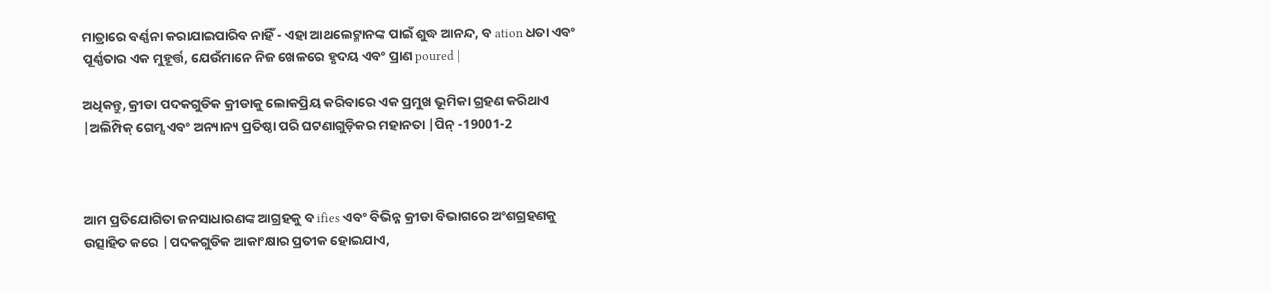ମାତ୍ରାରେ ବର୍ଣ୍ଣନା କରାଯାଇପାରିବ ନାହିଁ - ଏହା ଆଥଲେଟ୍ମାନଙ୍କ ପାଇଁ ଶୁଦ୍ଧ ଆନନ୍ଦ, ବ ation ଧତା ଏବଂ ପୂର୍ଣ୍ଣତାର ଏକ ମୁହୂର୍ତ୍ତ, ଯେଉଁମାନେ ନିଜ ଖେଳରେ ହୃଦୟ ଏବଂ ପ୍ରାଣ poured |

ଅଧିକନ୍ତୁ, କ୍ରୀଡା ପଦକଗୁଡିକ କ୍ରୀଡାକୁ ଲୋକପ୍ରିୟ କରିବାରେ ଏକ ପ୍ରମୁଖ ଭୂମିକା ଗ୍ରହଣ କରିଥାଏ |ଅଲିମ୍ପିକ୍ ଗେମ୍ସ ଏବଂ ଅନ୍ୟାନ୍ୟ ପ୍ରତିଷ୍ଠା ପରି ଘଟଣାଗୁଡ଼ିକର ମହାନତା |ପିନ୍ -19001-2



ଆମ ପ୍ରତିଯୋଗିତା ଜନସାଧାରଣଙ୍କ ଆଗ୍ରହକୁ ବ ifies ଏବଂ ବିଭିନ୍ନ କ୍ରୀଡା ବିଭାଗରେ ଅଂଶଗ୍ରହଣକୁ ଉତ୍ସାହିତ କରେ |ପଦକଗୁଡିକ ଆକାଂକ୍ଷାର ପ୍ରତୀକ ହୋଇଯାଏ,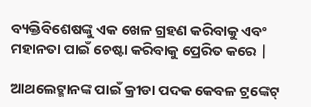ବ୍ୟକ୍ତିବିଶେଷଙ୍କୁ ଏକ ଖେଳ ଗ୍ରହଣ କରିବାକୁ ଏବଂ ମହାନତା ପାଇଁ ଚେଷ୍ଟା କରିବାକୁ ପ୍ରେରିତ କରେ |

ଆଥଲେଟ୍ମାନଙ୍କ ପାଇଁ କ୍ରୀଡା ପଦକ କେବଳ ଟ୍ରଙ୍କେଟ୍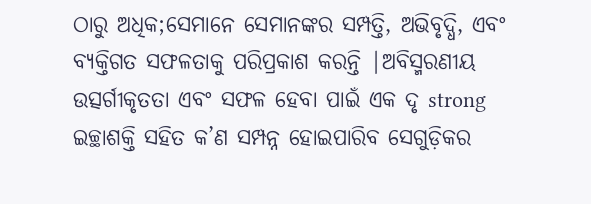ଠାରୁ ଅଧିକ;ସେମାନେ ସେମାନଙ୍କର ସମ୍ପତ୍ତି, ଅଭିବୃଦ୍ଧି, ଏବଂ ବ୍ୟକ୍ତିଗତ ସଫଳତାକୁ ପରିପ୍ରକାଶ କରନ୍ତି |ଅବିସ୍ମରଣୀୟ ଉତ୍ସର୍ଗୀକୃତତା ଏବଂ ସଫଳ ହେବା ପାଇଁ ଏକ ଦୃ strong ଇଚ୍ଛାଶକ୍ତି ସହିତ କ’ଣ ସମ୍ପନ୍ନ ହୋଇପାରିବ ସେଗୁଡ଼ିକର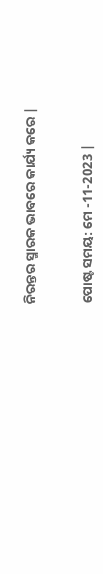ନିରନ୍ତର ସ୍ମାରକ ଭାବରେ କାର୍ଯ୍ୟ କରେ |


ପୋଷ୍ଟ ସମୟ: ମେ -11-2023 |